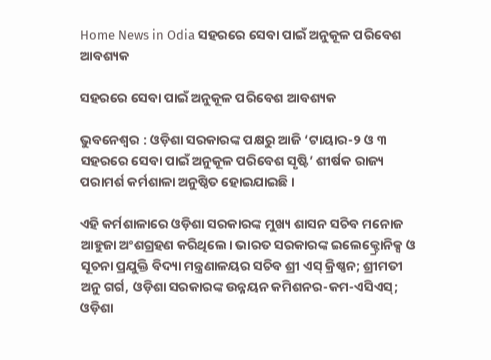Home News in Odia ସହରରେ ସେବା ପାଇଁ ଅନୁକୂଳ ପରିବେଶ ଆବଶ୍ୟକ

ସହରରେ ସେବା ପାଇଁ ଅନୁକୂଳ ପରିବେଶ ଆବଶ୍ୟକ

ଭୁବନେଶ୍ୱର : ଓଡ଼ିଶା ସରକାରଙ୍କ ପକ୍ଷରୁ ଆଜି ‘ଟାୟାର-୨ ଓ ୩ ସହରରେ ସେବା ପାଇଁ ଅନୁକୂଳ ପରିବେଶ ସୃଷ୍ଟି’ ଶୀର୍ଷକ ରାଜ୍ୟ ପରାମର୍ଶ କର୍ମଶାଳା ଅନୁଷ୍ଠିତ ହୋଇଯାଇଛି।

ଏହି କର୍ମଶାଳାରେ ଓଡ଼ିଶା ସରକାରଙ୍କ ମୁଖ୍ୟ ଶାସନ ସଚିବ ମନୋଜ ଆହୁଜା ଅଂଶଗ୍ରହଣ କରିଥିଲେ। ଭାରତ ସରକାରଙ୍କ ଇଲେକ୍ଟ୍ରୋନିକ୍ସ ଓ ସୂଚନା ପ୍ରଯୁକ୍ତି ବିଦ୍ୟା ମନ୍ତ୍ରଣାଳୟର ସଚିବ ଶ୍ରୀ ଏସ୍ କ୍ରିଷ୍ଣନ; ଶ୍ରୀମତୀ ଅନୁ ଗର୍ଗ, ଓଡ଼ିଶା ସରକାରଙ୍କ ଉନ୍ନୟନ କମିଶନର-କମ-ଏସିଏସ୍; ଓଡ଼ିଶା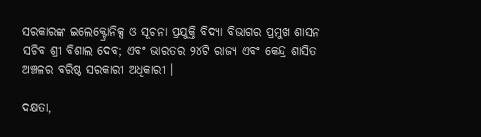ସରକାରଙ୍କ ଇଲେକ୍ଟ୍ରୋନିକ୍ସ ଓ ସୂଚନା ପ୍ରଯୁକ୍ତି ବିଦ୍ୟା ବିଭାଗର ପ୍ରମୁଖ ଶାସନ ସଚିବ ଶ୍ରୀ ବିଶାଲ ଦେବ; ଏବଂ ଭାରତର ୨୪ଟି ରାଜ୍ୟ ଏବଂ କେନ୍ଦ୍ର ଶାସିତ ଅଞ୍ଚଳର ବରିଷ୍ଠ ସରକାରୀ ଅଧିକାରୀ ।

ଦକ୍ଷତା,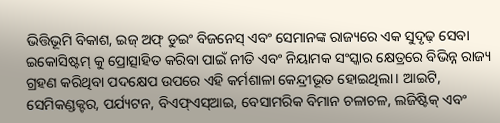ଭିତ୍ତିଭୂମି ବିକାଶ, ଇଜ୍ ଅଫ୍ ଡୁଇଂ ବିଜନେସ୍ ଏବଂ ସେମାନଙ୍କ ରାଜ୍ୟରେ ଏକ ସୁଦୃଢ଼ ସେବା ଇକୋସିଷ୍ଟମ୍ କୁ ପ୍ରୋତ୍ସାହିତ କରିବା ପାଇଁ ନୀତି ଏବଂ ନିୟାମକ ସଂସ୍କାର କ୍ଷେତ୍ରରେ ବିଭିନ୍ନ ରାଜ୍ୟ ଗ୍ରହଣ କରିଥିବା ପଦକ୍ଷେପ ଉପରେ ଏହି କର୍ମଶାଳା କେନ୍ଦ୍ରୀଭୂତ ହୋଇଥିଲା। ଆଇଟି, ସେମିକଣ୍ଡକ୍ଟର, ପର୍ଯ୍ୟଟନ, ବିଏଫ୍ଏସ୍ଆଇ, ବେସାମରିକ ବିମାନ ଚଳାଚଳ, ଲଜିଷ୍ଟିକ୍ ଏବଂ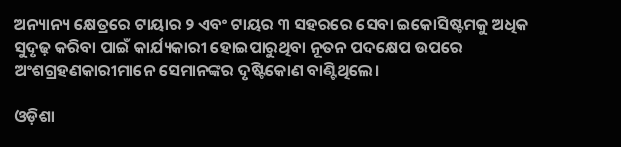ଅନ୍ୟାନ୍ୟ କ୍ଷେତ୍ରରେ ଟାୟାର ୨ ଏବଂ ଟାୟର ୩ ସହରରେ ସେବା ଇକୋସିଷ୍ଟମକୁ ଅଧିକ ସୁଦୃଢ଼ କରିବା ପାଇଁ କାର୍ଯ୍ୟକାରୀ ହୋଇପାରୁଥିବା ନୂତନ ପଦକ୍ଷେପ ଉପରେ ଅଂଶଗ୍ରହଣକାରୀମାନେ ସେମାନଙ୍କର ଦୃଷ୍ଟିକୋଣ ବାଣ୍ଟିଥିଲେ।

ଓଡ଼ିଶା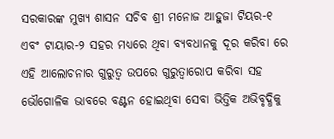ସରକାରଙ୍କ ମୁଖ୍ୟ ଶାସନ ସଚିବ ଶ୍ରୀ ମନୋଜ ଆହୁଜା ଟିୟର-୧ ଏବଂ ଟାୟାର-୨ ସହର ମଧ୍ୟରେ ଥିବା ବ୍ୟବଧାନକୁ ଦୂର କରିବା ରେ ଏହି ଆଲୋଚନାର ଗୁରୁତ୍ୱ ଉପରେ ଗୁରୁତ୍ୱାରୋପ କରିବା ସହ ଭୌଗୋଳିକ ଭାବରେ ବଣ୍ଟନ ହୋଇଥିବା ସେବା ଭିତ୍ତିକ ଅଭିବୃଦ୍ଧିକୁ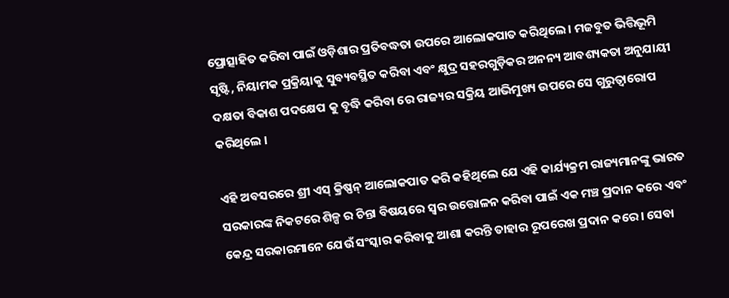ପ୍ରୋତ୍ସାହିତ କରିବା ପାଇଁ ଓଡ଼ିଶାର ପ୍ରତିବଦ୍ଧତା ଉପରେ ଆଲୋକପାତ କରିଥିଲେ । ମଜବୁତ ଭିତ୍ତିଭୂମି ସୃଷ୍ଟି, ନିୟାମକ ପ୍ରକ୍ରିୟାକୁ ସୁବ୍ୟବସ୍ଥିତ କରିବା ଏବଂ କ୍ଷୁଦ୍ର ସହରଗୁଡ଼ିକର ଅନନ୍ୟ ଆବଶ୍ୟକତା ଅନୁଯାୟୀ ଦକ୍ଷତା ବିକାଶ ପଦକ୍ଷେପ କୁ ବୃଦ୍ଧି କରିବା ରେ ରାଜ୍ୟର ସକ୍ରିୟ ଆଭିମୁଖ୍ୟ ଉପରେ ସେ ଗୁରୁତ୍ୱାରୋପ କରିଥିଲେ ।

ଏହି ଅବସରରେ ଶ୍ରୀ ଏସ୍ କ୍ରିଷ୍ଣନ୍ ଆଲୋକପାତ କରି କହିଥିଲେ ଯେ ଏହି କାର୍ଯ୍ୟକ୍ରମ ରାଜ୍ୟମାନଙ୍କୁ ଭାରତ ସରକାରଙ୍କ ନିକଟରେ ଶିଳ୍ପ ର ଚିନ୍ତା ବିଷୟରେ ସ୍ୱର ଉତ୍ତୋଳନ କରିବା ପାଇଁ ଏକ ମଞ୍ଚ ପ୍ରଦାନ କରେ ଏବଂ କେନ୍ଦ୍ର ସରକାରମାନେ ଯେଉଁ ସଂସ୍କାର କରିବାକୁ ଆଶା କରନ୍ତି ତାହାର ରୂପରେଖ ପ୍ରଦାନ କରେ । ସେବା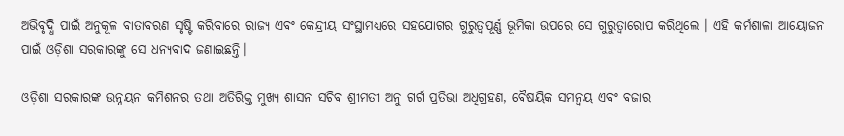ଅଭିବୃଦ୍ଧି ପାଇଁ ଅନୁକୂଳ ବାତାବରଣ ସୃଷ୍ଟି କରିବାରେ ରାଜ୍ୟ ଏବଂ କେନ୍ଦ୍ରୀୟ ସଂସ୍ଥାମଧ୍ୟରେ ସହଯୋଗର ଗୁରୁତ୍ୱପୂର୍ଣ୍ଣ ଭୂମିକା ଉପରେ ସେ ଗୁରୁତ୍ୱାରୋପ କରିଥିଲେ । ଏହି କର୍ମଶାଳା ଆୟୋଜନ ପାଇଁ ଓଡ଼ିଶା ସରକାରଙ୍କୁ ସେ ଧନ୍ୟବାଦ ଜଣାଇଛନ୍ତି।

ଓଡ଼ିଶା ସରକାରଙ୍କ ଉନ୍ନୟନ କମିଶନର ତଥା ଅତିରିକ୍ତ ମୁଖ୍ୟ ଶାସନ ସଚିବ ଶ୍ରୀମତୀ ଅନୁ ଗର୍ଗ ପ୍ରତିଭା ଅଧିଗ୍ରହଣ, ବୈଷୟିକ ସମନ୍ୱୟ ଏବଂ ବଜାର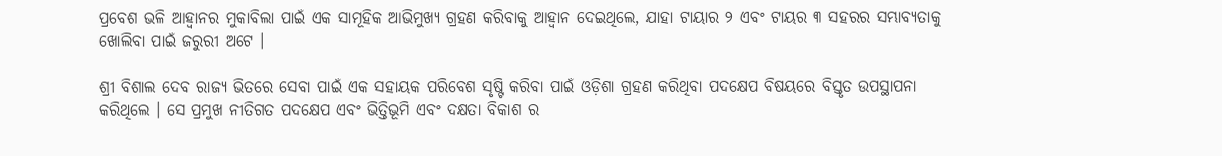ପ୍ରବେଶ ଭଳି ଆହ୍ୱାନର ମୁକାବିଲା ପାଇଁ ଏକ ସାମୂହିକ ଆଭିମୁଖ୍ୟ ଗ୍ରହଣ କରିବାକୁ ଆହ୍ୱାନ ଦେଇଥିଲେ, ଯାହା ଟାୟାର ୨ ଏବଂ ଟାୟର ୩ ସହରର ସମ୍ଭାବ୍ୟତାକୁ ଖୋଲିବା ପାଇଁ ଜରୁରୀ ଅଟେ ।

ଶ୍ରୀ ବିଶାଲ ଦେବ ରାଜ୍ୟ ଭିତରେ ସେବା ପାଇଁ ଏକ ସହାୟକ ପରିବେଶ ସୃଷ୍ଟି କରିବା ପାଇଁ ଓଡ଼ିଶା ଗ୍ରହଣ କରିଥିବା ପଦକ୍ଷେପ ବିଷୟରେ ବିସ୍ତୃତ ଉପସ୍ଥାପନା କରିଥିଲେ । ସେ ପ୍ରମୁଖ ନୀତିଗତ ପଦକ୍ଷେପ ଏବଂ ଭିତ୍ତିଭୂମି ଏବଂ ଦକ୍ଷତା ବିକାଶ ର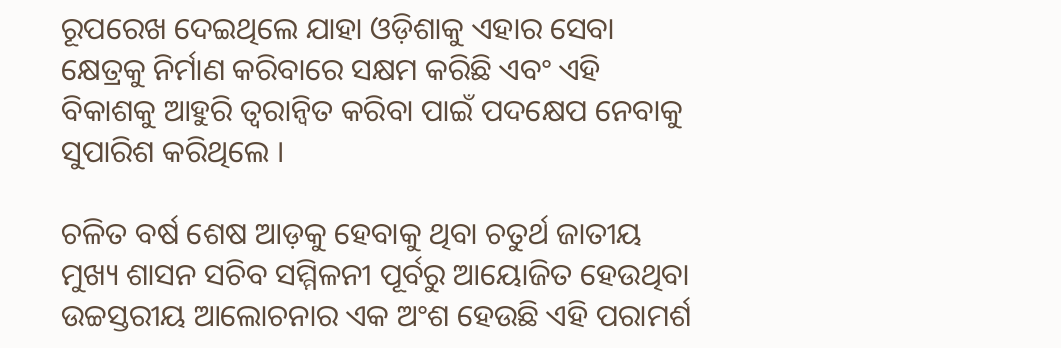ରୂପରେଖ ଦେଇଥିଲେ ଯାହା ଓଡ଼ିଶାକୁ ଏହାର ସେବା କ୍ଷେତ୍ରକୁ ନିର୍ମାଣ କରିବାରେ ସକ୍ଷମ କରିଛି ଏବଂ ଏହି ବିକାଶକୁ ଆହୁରି ତ୍ୱରାନ୍ୱିତ କରିବା ପାଇଁ ପଦକ୍ଷେପ ନେବାକୁ ସୁପାରିଶ କରିଥିଲେ ।

ଚଳିତ ବର୍ଷ ଶେଷ ଆଡ଼କୁ ହେବାକୁ ଥିବା ଚତୁର୍ଥ ଜାତୀୟ ମୁଖ୍ୟ ଶାସନ ସଚିବ ସମ୍ମିଳନୀ ପୂର୍ବରୁ ଆୟୋଜିତ ହେଉଥିବା ଉଚ୍ଚସ୍ତରୀୟ ଆଲୋଚନାର ଏକ ଅଂଶ ହେଉଛି ଏହି ପରାମର୍ଶ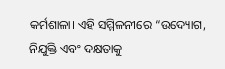କର୍ମଶାଳା। ଏହି ସମ୍ମିଳନୀରେ “ଉଦ୍ୟୋଗ, ନିଯୁକ୍ତି ଏବଂ ଦକ୍ଷତାକୁ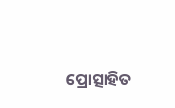ପ୍ରୋତ୍ସାହିତ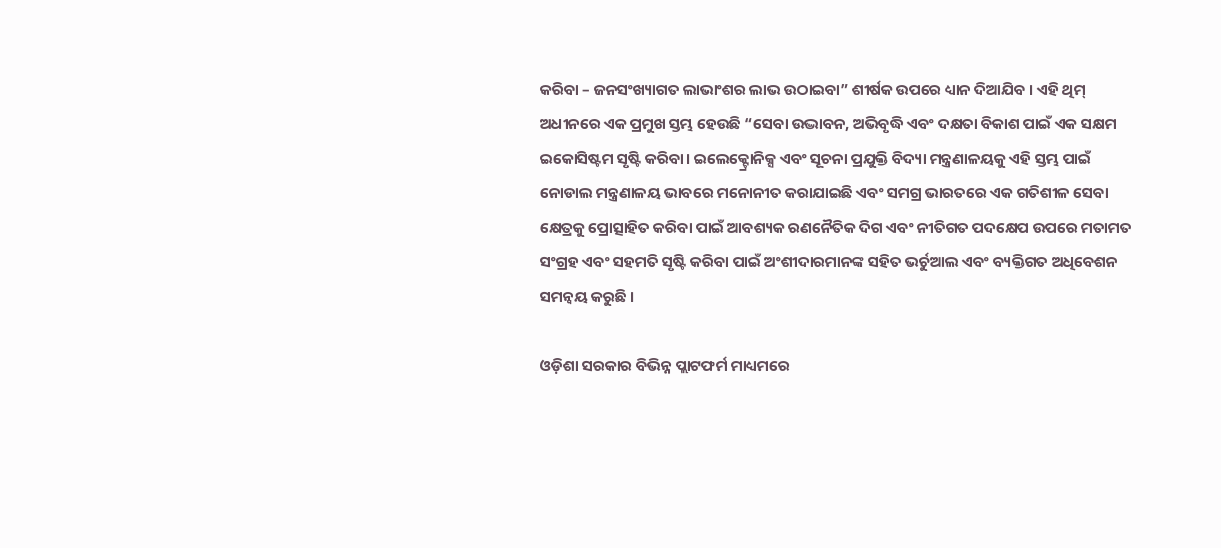କରିବା – ଜନସଂଖ୍ୟାଗତ ଲାଭାଂଶର ଲାଭ ଉଠାଇବା” ଶୀର୍ଷକ ଉପରେ ଧ୍ୟାନ ଦିଆଯିବ । ଏହି ଥିମ୍ ଅଧୀନରେ ଏକ ପ୍ରମୁଖ ସ୍ତମ୍ଭ ହେଉଛି “ସେବା ଉଦ୍ଭାବନ, ଅଭିବୃଦ୍ଧି ଏବଂ ଦକ୍ଷତା ବିକାଶ ପାଇଁ ଏକ ସକ୍ଷମ ଇକୋସିଷ୍ଟମ ସୃଷ୍ଟି କରିବା। ଇଲେକ୍ଟ୍ରୋନିକ୍ସ ଏବଂ ସୂଚନା ପ୍ରଯୁକ୍ତି ବିଦ୍ୟା ମନ୍ତ୍ରଣାଳୟକୁ ଏହି ସ୍ତମ୍ଭ ପାଇଁ ନୋଡାଲ ମନ୍ତ୍ରଣାଳୟ ଭାବରେ ମନୋନୀତ କରାଯାଇଛି ଏବଂ ସମଗ୍ର ଭାରତରେ ଏକ ଗତିଶୀଳ ସେବା କ୍ଷେତ୍ରକୁ ପ୍ରୋତ୍ସାହିତ କରିବା ପାଇଁ ଆବଶ୍ୟକ ରଣନୈତିକ ଦିଗ ଏବଂ ନୀତିଗତ ପଦକ୍ଷେପ ଉପରେ ମତାମତ ସଂଗ୍ରହ ଏବଂ ସହମତି ସୃଷ୍ଟି କରିବା ପାଇଁ ଅଂଶୀଦାରମାନଙ୍କ ସହିତ ଭର୍ଚୁଆଲ ଏବଂ ବ୍ୟକ୍ତିଗତ ଅଧିବେଶନ ସମନ୍ୱୟ କରୁଛି ।

ଓଡ଼ିଶା ସରକାର ବିଭିନ୍ନ ପ୍ଲାଟଫର୍ମ ମାଧ୍ୟମରେ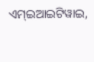ଏମ୍ଇଆଇଟିୱାଇ,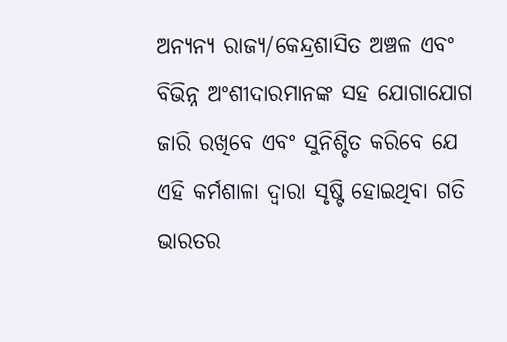ଅନ୍ୟନ୍ୟ ରାଜ୍ୟ/କେନ୍ଦ୍ରଶାସିତ ଅଞ୍ଚଳ ଏବଂ ବିଭିନ୍ନ ଅଂଶୀଦାରମାନଙ୍କ ସହ ଯୋଗାଯୋଗ ଜାରି ରଖିବେ ଏବଂ ସୁନିଶ୍ଚିତ କରିବେ ଯେ ଏହି କର୍ମଶାଳା ଦ୍ୱାରା ସୃଷ୍ଟି ହୋଇଥିବା ଗତି ଭାରତର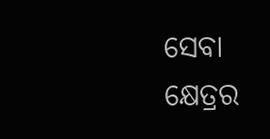ସେବା କ୍ଷେତ୍ରର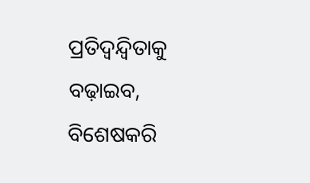ପ୍ରତିଦ୍ୱନ୍ଦ୍ୱିତାକୁ ବଢ଼ାଇବ, ବିଶେଷକରି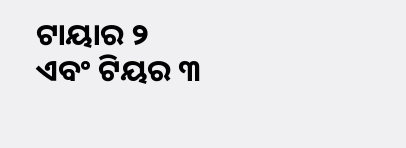ଟାୟାର ୨ ଏବଂ ଟିୟର ୩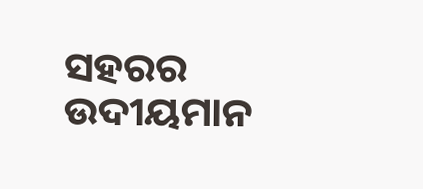ସହରର ଉଦୀୟମାନ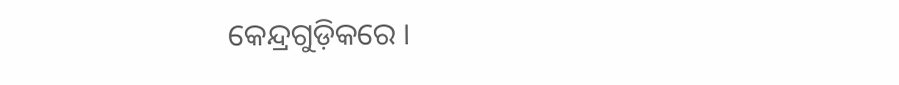କେନ୍ଦ୍ରଗୁଡ଼ିକରେ ।